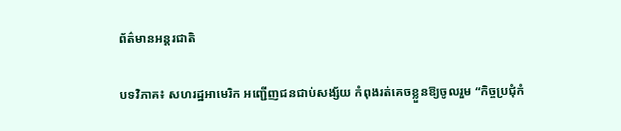ព័ត៌មានអន្តរជាតិ

បទវិភាគ៖ សហរដ្ឋអាមេរិក អញ្ជើញជនជាប់សង្ស័យ កំពុងរត់គេចខ្លួនឱ្យចូលរួម “កិច្ចប្រជុំកំ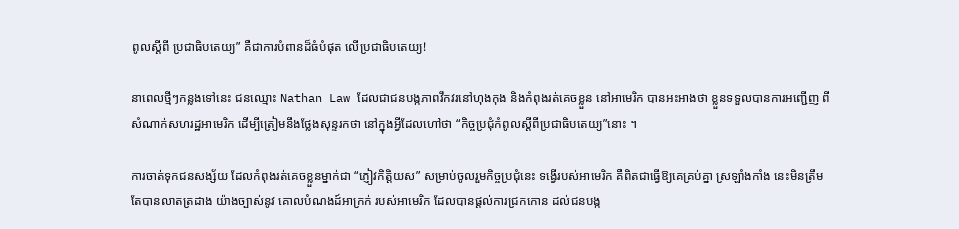ពូលស្តីពី ប្រជាធិបតេយ្យ” គឺជាការបំពានដ៏ធំបំផុត លើប្រជាធិបតេយ្យ!

នាពេលថ្មីៗកន្លងទៅនេះ ជនឈ្មោះ Nathan Law ដែលជាជនបង្កភាពវឹកវរនៅហុងកុង និងកំពុងរត់គេចខ្លួន នៅអាមេរិក បានអះអាងថា ខ្លួនទទួលបានការអញ្ជើញ ពីសំណាក់សហរដ្ឋអាមេរិក ដើម្បីត្រៀមនឹងថ្លែងសុន្ទរកថា នៅក្នុងអ្វីដែលហៅថា “កិច្ចប្រជុំកំពូលស្តីពីប្រជាធិបតេយ្យ”នោះ ។

ការចាត់ទុកជនសង្ស័យ ដែលកំពុងរត់គេចខ្លួនម្នាក់ជា “ភ្ញៀវកិត្តិយស” សម្រាប់ចូលរួមកិច្ចប្រជុំនេះ ទង្វើរបស់អាមេរិក គឺពិតជាធ្វើឱ្យគេគ្រប់គ្នា ស្រឡាំងកាំង នេះមិនត្រឹមតែបានលាតត្រដាង យ៉ាងច្បាស់នូវ គោលបំណងដ៍អាក្រក់ របស់អាមេរិក ដែលបានផ្តល់ការជ្រកកោន ដល់ជនបង្ក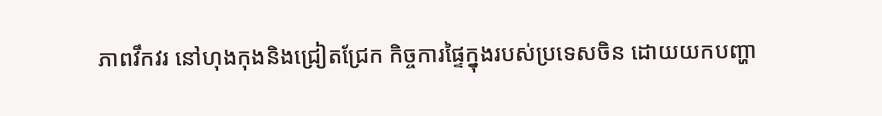ភាពវឹកវរ នៅហុងកុងនិងជ្រៀតជ្រែក កិច្ចការផ្ទៃក្នុងរបស់ប្រទេសចិន ដោយយកបញ្ហា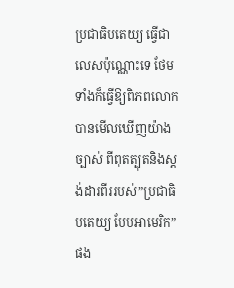ប្រជាធិបតេយ្យ ធ្វើជាលេសប៉ុណ្ណោះទេ ថែមទាំងក៏ធ្វើឱ្យពិភពលោក បានមើលឃើញយ៉ាងច្បាស់ ពីពុតត្បុតនិងស្តង់ដារពីររបស់”ប្រជាធិបតេយ្យ បែបអាមេរិក”ផង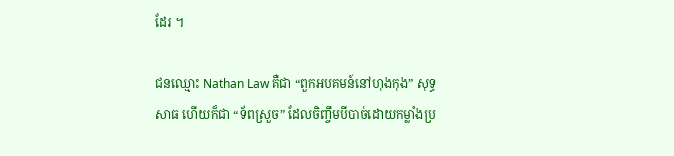ដែរ ។

ជនឈ្មោះ Nathan Law គឺជា “ពួកអបគមន៍នៅហុងកុង” សុទ្ធសាធ ហើយក៏ជា “ទ័ពស្រួច” ដែលចិញ្ចឹមបីបាច់ដោយកម្លាំងប្រ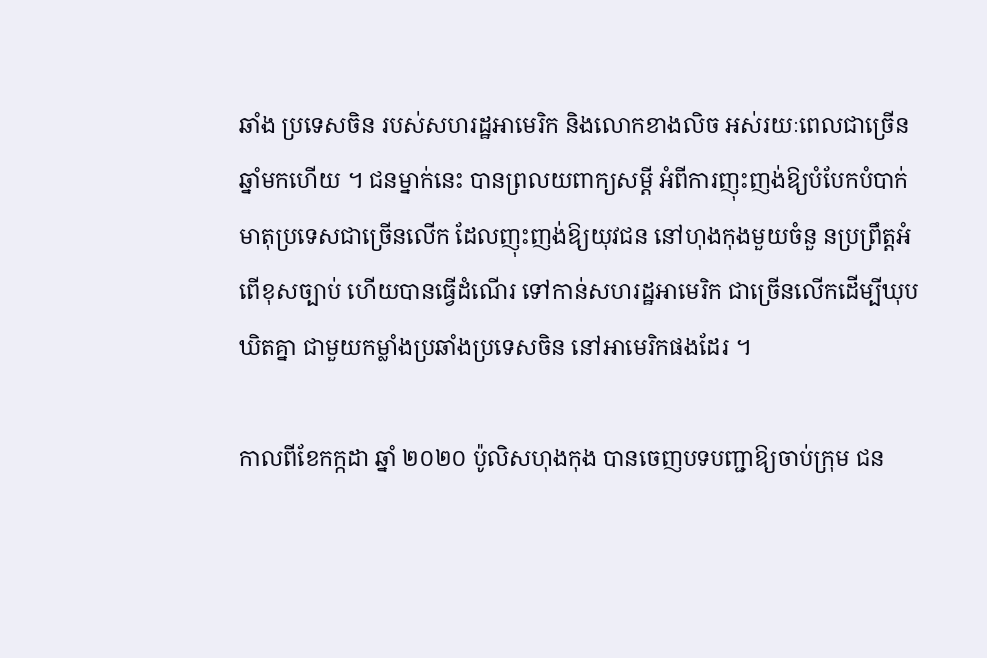ឆាំង ប្រទេសចិន របស់សហរដ្ឋអាមេរិក និងលោកខាងលិច អស់រយៈពេលជាច្រើនឆ្នាំមកហើយ ។ ជនម្នាក់នេះ បានព្រលយពាក្យសម្តី អំពីការញុះញង់ឱ្យបំបែកបំបាក់ មាតុប្រទេសជាច្រើនលើក ដែលញុះញង់ឱ្យយុវជន នៅហុងកុងមួយចំនួ នប្រព្រឹត្តអំពើខុសច្បាប់ ហើយបានធ្វើដំណើរ ទៅកាន់សហរដ្ឋអាមេរិក ជាច្រើនលើកដើម្បីឃុបឃិតគ្នា ជាមួយកម្លាំងប្រឆាំងប្រទេសចិន នៅអាមេរិកផងដែរ ។

កាលពីខែកក្កដា ឆ្នាំ ២០២០ ប៉ូលិសហុងកុង បានចេញបទបញ្ជាឱ្យចាប់ក្រុម ជន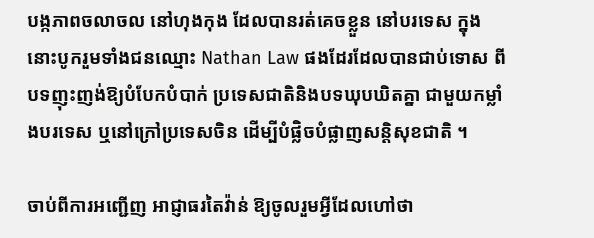បង្កភាពចលាចល នៅហុងកុង ដែលបានរត់គេចខ្លួន នៅបរទេស ក្នុងនោះបូករួមទាំងជនឈ្មោះ Nathan Law ផងដែរដែលបានជាប់ទោស ពីបទញុះញង់ឱ្យបំបែកបំបាក់ ប្រទេសជាតិនិងបទឃុបឃិតគ្នា ជាមួយកម្លាំងបរទេស ឬនៅក្រៅប្រទេសចិន ដើម្បីបំផ្លិចបំផ្លាញសន្តិសុខជាតិ ។

ចាប់ពីការអញ្ជើញ អាជ្ញាធរតៃវ៉ាន់ ឱ្យចូលរួមអ្វីដែលហៅថា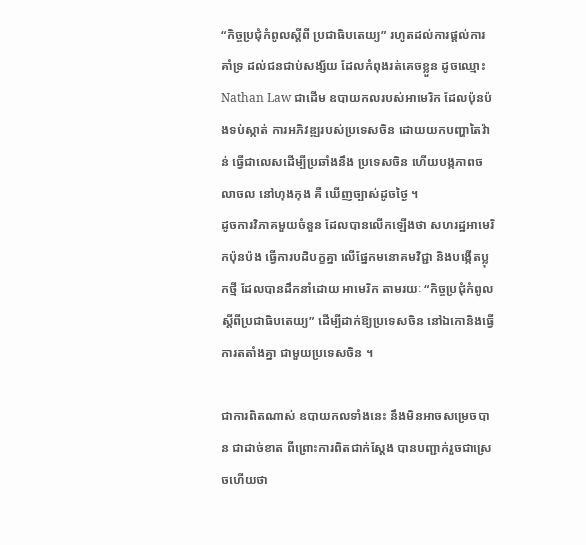“កិច្ចប្រជុំកំពូលស្តីពី ប្រជាធិបតេយ្យ” រហូតដល់ការផ្តល់ការគាំទ្រ ដល់ជនជាប់សង្ស័យ ដែលកំពុងរត់គេចខ្លួន ដូចឈ្មោះ Nathan Law ជាដើម ឧបាយកលរបស់អាមេរិក ដែលប៉ុនប៉ងទប់ស្កាត់ ការអភិវឌ្ឍរបស់ប្រទេសចិន ដោយយកបញ្ហាតៃវ៉ាន់ ធ្វើជាលេសដើម្បីប្រឆាំងនឹង ប្រទេសចិន ហើយបង្កភាពចលាចល នៅហុងកុង គឺ ឃើញច្បាស់ដូចថៃ្ង ។
ដូចការវិភាគមួយចំនួន ដែលបានលើកឡើងថា សហរដ្ឋអាមេរិកប៉ុនប៉ង ធ្វើការបដិបក្ខគ្នា លើផ្នែកមនោគមវិជ្ជា និងបង្កើតប្លុកថ្មី ដែលបានដឹកនាំដោយ អាមេរិក តាមរយៈ “កិច្ចប្រជុំកំពូលស្តីពីប្រជាធិបតេយ្យ” ដើម្បីដាក់ឱ្យប្រទេសចិន នៅឯកោនិងធ្វើការតតាំងគ្នា ជាមួយប្រទេសចិន ។

ជាការពិតណាស់ ឧបាយកលទាំងនេះ នឹងមិនអាចសម្រេចបាន ជាដាច់ខាត ពីព្រោះការពិតជាក់ស្តែង បានបញ្ជាក់រួចជាស្រេចហើយថា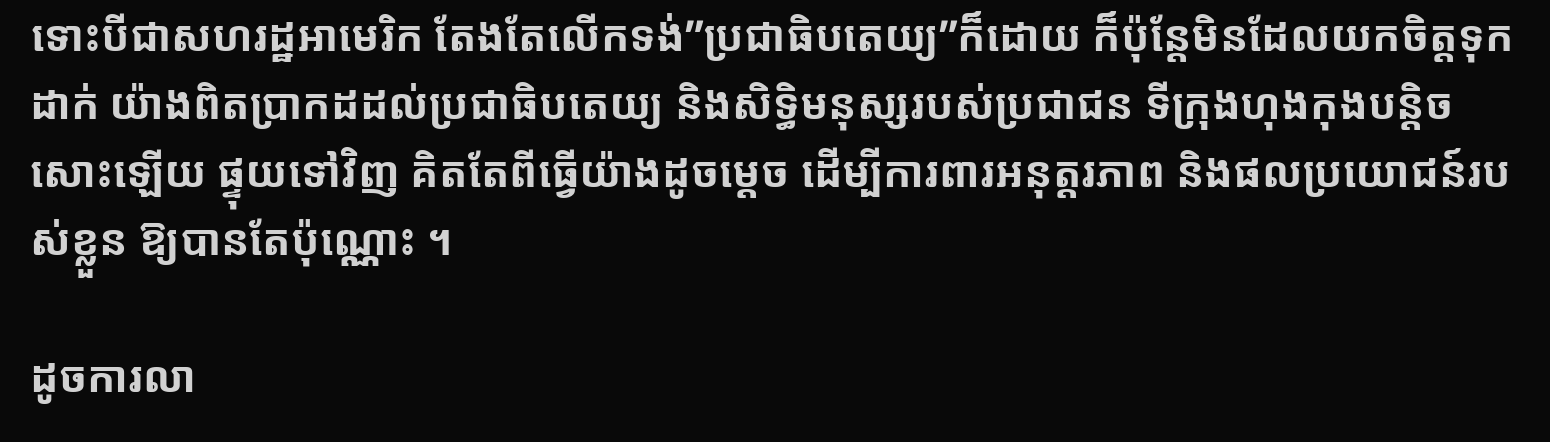ទោះបីជាសហរដ្ឋអាមេរិក តែងតែលើកទង់”ប្រជាធិបតេយ្យ”ក៏ដោយ ក៏ប៉ុន្តែមិនដែលយកចិត្តទុកដាក់ យ៉ាងពិតប្រាកដដល់ប្រជាធិបតេយ្យ និងសិទ្ធិមនុស្សរបស់ប្រជាជន ទីក្រុងហុងកុងបន្តិចសោះឡើយ ផ្ទុយទៅវិញ គិតតែពីធ្វើយ៉ាងដូចម្តេច ដើម្បីការពារអនុត្តរភាព និងផលប្រយោជន៍របស់ខ្លួន ឱ្យបានតែប៉ុណ្ណោះ ។

ដូចការលា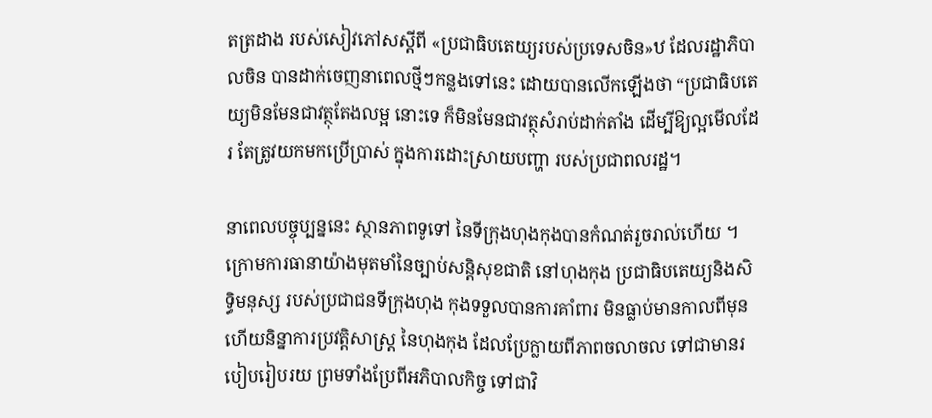តត្រដាង របស់សៀវភៅសស្ដីពី «ប្រជាធិបតេយ្យរបស់ប្រទេសចិន»ឋ ដែលរដ្ឋាភិបាលចិន បានដាក់ចេញនាពេលថ្មីៗកន្លងទៅនេះ ដោយបានលើកឡើងថា “ប្រជាធិបតេយ្យមិនមែនជាវត្ថុតែងលម្អ នោះទេ ក៏មិនមែនជាវត្ថុសំរាប់ដាក់តាំង ដើម្បីឱ្យល្អមើលដែរ តែត្រូវយកមកប្រើប្រាស់ ក្នុងការដោះស្រាយបញ្ហា របស់ប្រជាពលរដ្ឋ។

នាពេលបច្ចុប្បន្ននេះ ស្ថានភាពទូទៅ នៃទីក្រុងហុងកុងបានកំណត់រួចរាល់ហើយ ។ ក្រោមការធានាយ៉ាងមុតមាំនៃច្បាប់សន្តិសុខជាតិ នៅហុងកុង ប្រជាធិបតេយ្យនិងសិទ្ធិមនុស្ស របស់ប្រជាជនទីក្រុងហុង កុងទទួលបានការគាំពារ មិនធ្លាប់មានកាលពីមុន ហើយនិន្នាការប្រវតិ្តសាស្ត្រ នៃហុងកុង ដែលប្រែក្លាយពីភាពចលាចល ទៅជាមានរបៀបរៀបរយ ព្រមទាំងប្រែពីអភិបាលកិច្ច ទៅជាវិ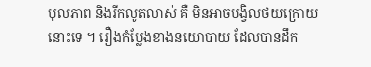បុលភាព និងរីកលូតលាស់ គឺ មិនអាចបង្វិលថយក្រោយនោះទេ ។ រឿងកំប្លែងខាងនយោបាយ ដែលបានដឹក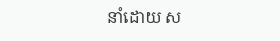នាំដោយ ស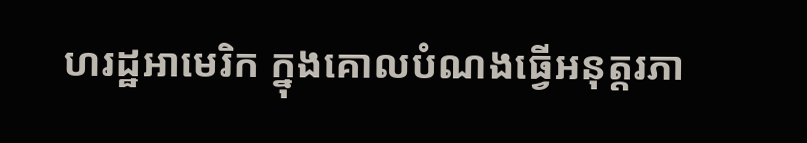ហរដ្ឋអាមេរិក ក្នុងគោលបំណងធ្វើអនុត្តរភា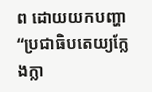ព ដោយយកបញ្ហា “ប្រជាធិបតេយ្យក្លែងក្លា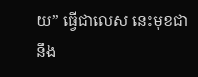យ” ធ្វើជាលេស នេះមុខជានឹង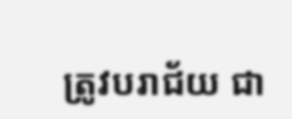ត្រូវបរាជ័យ ជា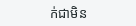ក់ជាមិន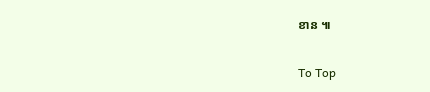ខាន ៕

To Top